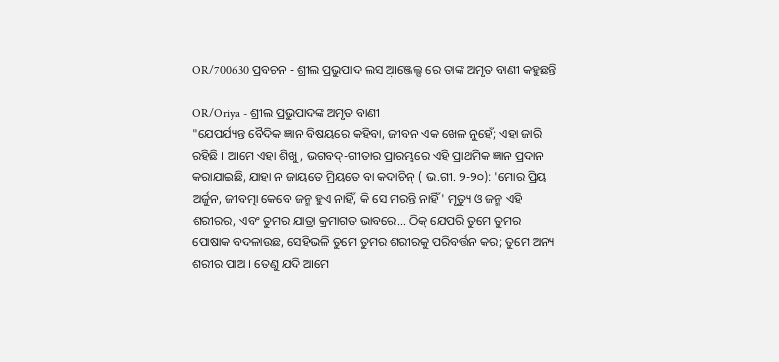OR/700630 ପ୍ରବଚନ - ଶ୍ରୀଲ ପ୍ରଭୁପାଦ ଲସ ଆ଼ଞ୍ଜେଲ୍ସ ରେ ତାଙ୍କ ଅମୃତ ବାଣୀ କହୁଛନ୍ତି

OR/Oriya - ଶ୍ରୀଲ ପ୍ରଭୁପାଦଙ୍କ ଅମୃତ ବାଣୀ
"ଯେପର୍ଯ୍ୟନ୍ତ ବୈଦିକ ଜ୍ଞାନ ବିଷୟରେ କହିବା, ଜୀବନ ଏକ ଖେଳ ନୁହେଁ; ଏହା ଜାରି ରହିଛି । ଆମେ ଏହା ଶିଖୁ, ଭଗବଦ୍-ଗୀତାର ପ୍ରାରମ୍ଭରେ ଏହି ପ୍ରାଥମିକ ଜ୍ଞାନ ପ୍ରଦାନ କରାଯାଇଛି, ଯାହା ନ ଜାୟତେ ମ୍ରିୟତେ ବା କଦାଚିନ୍ ( ଭ.ଗୀ. ୨-୨୦): 'ମୋର ପ୍ରିୟ ଅର୍ଜୁନ, ଜୀବତ୍ମା କେବେ ଜନ୍ମ ହୁଏ ନାହିଁ, କି ସେ ମରନ୍ତି ନାହିଁ' ମୃତ୍ୟୁ ଓ ଜନ୍ମ ଏହି ଶରୀରର, ଏବଂ ତୁମର ଯାତ୍ରା କ୍ରମାଗତ ଭାବରେ... ଠିକ୍ ଯେପରି ତୁମେ ତୁମର ପୋଷାକ ବଦଳାଉଛ, ସେହିଭଳି ତୁମେ ତୁମର ଶରୀରକୁ ପରିବର୍ତ୍ତନ କର; ତୁମେ ଅନ୍ୟ ଶରୀର ପାଅ । ତେଣୁ ଯଦି ଆମେ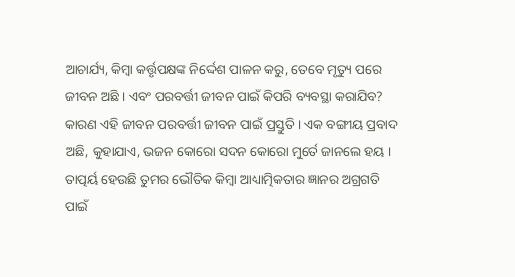ଆଚାର୍ଯ୍ୟ, କିମ୍ବା କର୍ତ୍ତୃପକ୍ଷଙ୍କ ନିର୍ଦ୍ଦେଶ ପାଳନ କରୁ, ତେବେ ମୃତ୍ୟୁ ପରେ ଜୀବନ ଅଛି । ଏବଂ ପରବର୍ତ୍ତୀ ଜୀବନ ପାଇଁ କିପରି ବ୍ୟବସ୍ଥା କରାଯିବ? କାରଣ ଏହି ଜୀବନ ପରବର୍ତ୍ତୀ ଜୀବନ ପାଇଁ ପ୍ରସ୍ତୁତି । ଏକ ବଙ୍ଗୀୟ ପ୍ରବାଦ ଅଛି, କୁହାଯାଏ, ଭଜନ କୋରୋ ସଦନ କୋରୋ ମୁର୍ତେ ଜାନଲେ ହୟ । ତାତ୍ପର୍ୟ ହେଉଛି ତୁମର ଭୌତିକ କିମ୍ବା ଆଧ୍ୟାତ୍ମିକତାର ଜ୍ଞାନର ଅଗ୍ରଗତି ପାଇଁ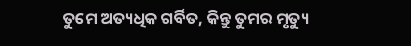ତୁମେ ଅତ୍ୟଧିକ ଗର୍ବିତ, କିନ୍ତୁ ତୁମର ମୃତ୍ୟୁ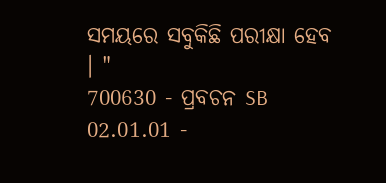ସମୟରେ ସବୁକିଛି ପରୀକ୍ଷା ହେବ । "
700630 - ପ୍ରବଚନ SB 02.01.01 -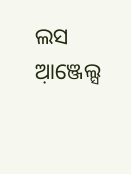ଲସ ଆ଼ଞ୍ଜେଲ୍ସ